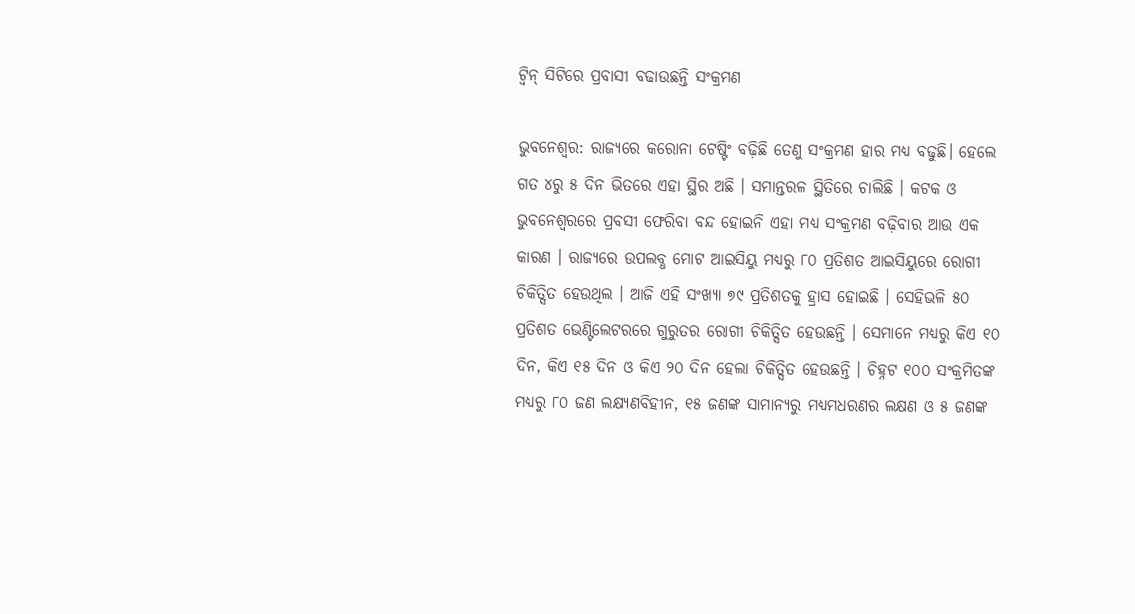ଟ୍ବିନ୍ ସିଟିରେ ପ୍ରବାସୀ ବଢାଉଛନ୍ତି ସଂକ୍ରମଣ

ଭୁବନେଶ୍ୱର: ରାଜ୍ୟରେ କରୋନା ଟେଷ୍ଟିଂ ବଢ଼ିଛି ତେଣୁ ସଂକ୍ରମଣ ହାର ମଧ୍ୟ ବଢୁଛି। ହେଲେ ଗତ ୪ରୁ ୫ ଦିନ ଭିତରେ ଏହା ସ୍ଥିର ଅଛି । ସମାନ୍ତରଳ ସ୍ଥିତିରେ ଚାଲିଛି । କଟକ ଓ ଭୁବନେଶ୍ୱରରେ ପ୍ରବସୀ ଫେରିବା ବନ୍ଦ ହୋଇନି ଏହା ମଧ୍ୟ ସଂକ୍ରମଣ ବଢ଼ିବାର ଆଉ ଏକ କାରଣ । ରାଜ୍ୟରେ ଉପଲବ୍ଧ ମୋଟ ଆଇସିୟୁ ମଧ୍ୟରୁ ୮୦ ପ୍ରତିଶତ ଆଇସିୟୁରେ ରୋଗୀ ଚିକିତ୍ସିତ ହେଉଥିଲ । ଆଜି ଏହି ସଂଖ୍ୟା ୭୯ ପ୍ରତିଶତକୁ ହ୍ରାସ ହୋଇଛି । ସେହିଭଳି ୫୦ ପ୍ରତିଶତ ଭେଣ୍ଟିଲେଟରରେ ଗୁରୁତର ରୋଗୀ ଚିକିତ୍ସିତ ହେଉଛନ୍ତି । ସେମାନେ ମଧ୍ୟରୁ କିଏ ୧୦ ଦିନ, କିଏ ୧୫ ଦିନ ଓ କିଏ ୨୦ ଦିନ ହେଲା ଚିକିତ୍ସିତ ହେଉଛନ୍ତି । ଚିହ୍ନଟ ୧୦୦ ସଂକ୍ରମିତଙ୍କ ମଧ୍ୟରୁ ୮୦ ଜଣ ଲକ୍ଷ୍ୟଣବିହୀନ, ୧୫ ଜଣଙ୍କ ସାମାନ୍ୟରୁ ମଧ୍ୟମଧରଣର ଲକ୍ଷଣ ଓ ୫ ଜଣଙ୍କ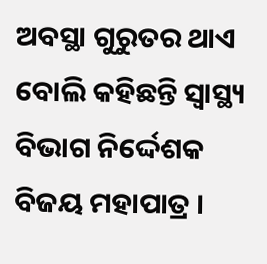ଅବସ୍ଥା ଗୁରୁତର ଥାଏ ବୋଲି କହିଛନ୍ତି ସ୍ୱାସ୍ଥ୍ୟ ବିଭାଗ ନିର୍ଦ୍ଦେଶକ ବିଜୟ ମହାପାତ୍ର ।